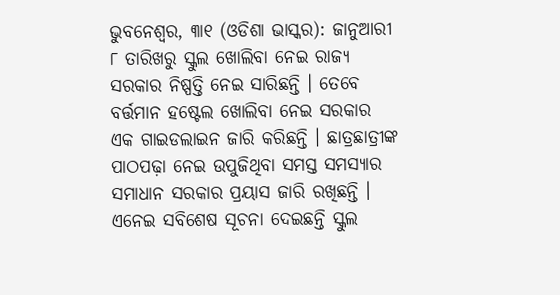ଭୁବନେଶ୍ୱର, ୩ା୧ (ଓଡିଶା ଭାସ୍କର): ଜାନୁଆରୀ ୮ ତାରିଖରୁ ସ୍କୁଲ ଖୋଲିବା ନେଇ ରାଜ୍ୟ ସରକାର ନିଷ୍ପତ୍ତି ନେଇ ସାରିଛନ୍ତି । ତେବେ ବର୍ତ୍ତମାନ ହଷ୍ଟେଲ ଖୋଲିବା ନେଇ ସରକାର ଏକ ଗାଇଡଲାଇନ ଜାରି କରିଛନ୍ତି । ଛାତ୍ରଛାତ୍ରୀଙ୍କ ପାଠପଢ଼ା ନେଇ ଉପୁଜିଥିବା ସମସ୍ତ ସମସ୍ୟାର ସମାଧାନ ସରକାର ପ୍ରୟାସ ଜାରି ରଖିଛନ୍ତି । ଏନେଇ ସବିଶେଷ ସୂଚନା ଦେଇଛନ୍ତି ସ୍କୁଲ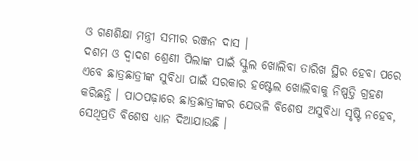ଓ ଗଣଶିକ୍ଷା ମନ୍ତ୍ରୀ ସମୀର ରଞ୍ଜନ ଦାସ ।
ଦଶମ ଓ ଦ୍ୱାଦଶ ଶ୍ରେଣୀ ପିଲାଙ୍କ ପାଇଁ ସ୍କୁଲ ଖୋଲିବା ତାରିଖ ସ୍ଥିର ହେବା ପରେ ଏବେ ଛାତ୍ରଛାତ୍ରୀଙ୍କ ସୁବିଧା ପାଇଁ ସରକାର ହଷ୍ଟେଲ ଖୋଲିବାକୁ ନିଷ୍ପତ୍ତି ଗ୍ରହଣ କରିଛନ୍ତି । ପାଠପଢ଼ାରେ ଛାତ୍ରଛାତ୍ରୀଙ୍କର ଯେଭଳି ବିଶେଷ ଅସୁବିଧା ସୃଷ୍ଟି ନହେବ, ସେଥିପ୍ରତି ବିଶେଷ ଧ୍ୟାନ ଦିଆଯାଉଛି ।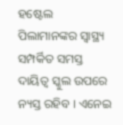ହଷ୍ଟେଲ ପିଲାମାନଙ୍କର ସ୍ୱାସ୍ଥ୍ୟ ସମ୍ପର୍କିତ ସମସ୍ତ ଦାୟିତ୍ୱ ସ୍କୁଲ ଉପରେ ନ୍ୟସ୍ତ ରହିବ । ଏନେଇ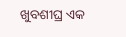ଖୁବଶୀଘ୍ର ଏକ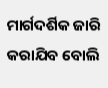ମାର୍ଗଦର୍ଶିକ ଜାରି କରାଯିବ ବୋଲି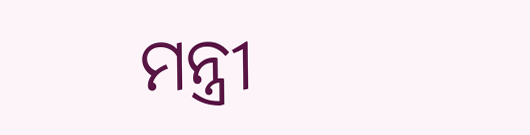ମନ୍ତ୍ରୀ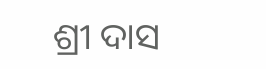ଶ୍ରୀ ଦାସ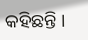କହିଛନ୍ତି ।